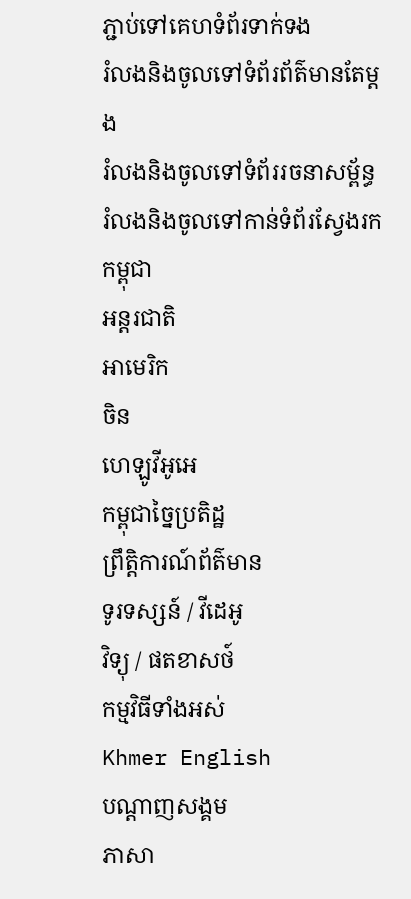ភ្ជាប់ទៅគេហទំព័រទាក់ទង
រំលងនិងចូលទៅទំព័រព័ត៌មានតែម្តង
រំលងនិងចូលទៅទំព័ររចនាសម្ព័ន្ធ
រំលងនិងចូលទៅកាន់ទំព័រស្វែងរក
កម្ពុជា
អន្តរជាតិ
អាមេរិក
ចិន
ហេឡូវីអូអេ
កម្ពុជាច្នៃប្រតិដ្ឋ
ព្រឹត្តិការណ៍ព័ត៌មាន
ទូរទស្សន៍ / វីដេអូ
វិទ្យុ / ផតខាសថ៍
កម្មវិធីទាំងអស់
Khmer English
បណ្តាញសង្គម
ភាសា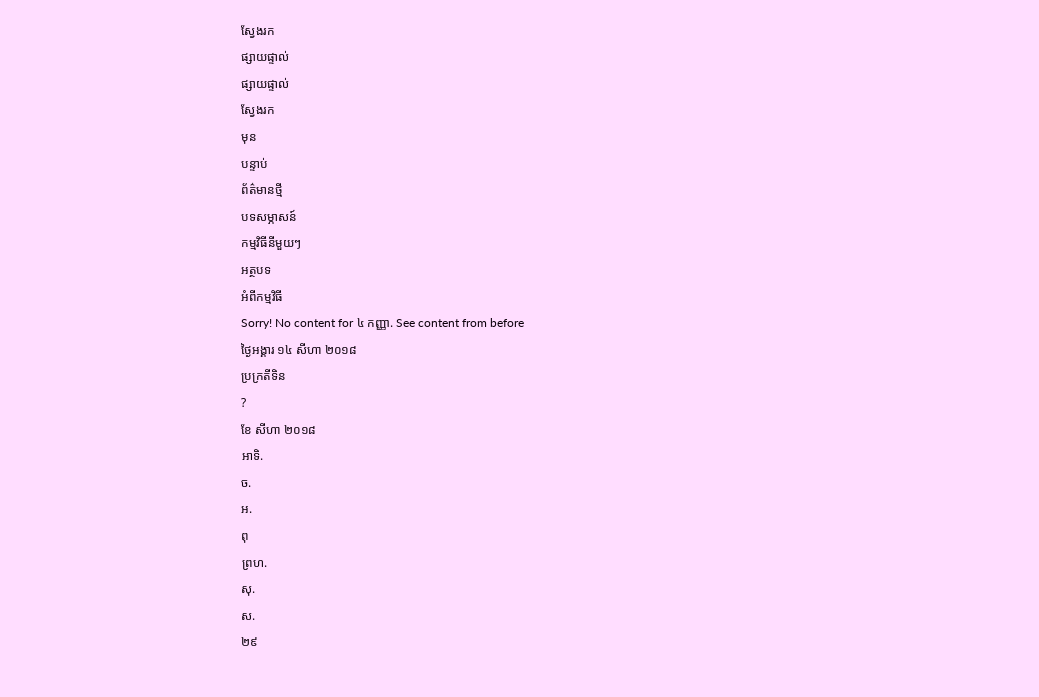ស្វែងរក
ផ្សាយផ្ទាល់
ផ្សាយផ្ទាល់
ស្វែងរក
មុន
បន្ទាប់
ព័ត៌មានថ្មី
បទសម្ភាសន៍
កម្មវិធីនីមួយៗ
អត្ថបទ
អំពីកម្មវិធី
Sorry! No content for ៤ កញ្ញា. See content from before
ថ្ងៃអង្គារ ១៤ សីហា ២០១៨
ប្រក្រតីទិន
?
ខែ សីហា ២០១៨
អាទិ.
ច.
អ.
ពុ
ព្រហ.
សុ.
ស.
២៩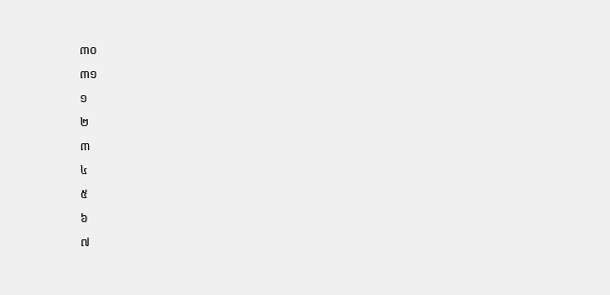៣០
៣១
១
២
៣
៤
៥
៦
៧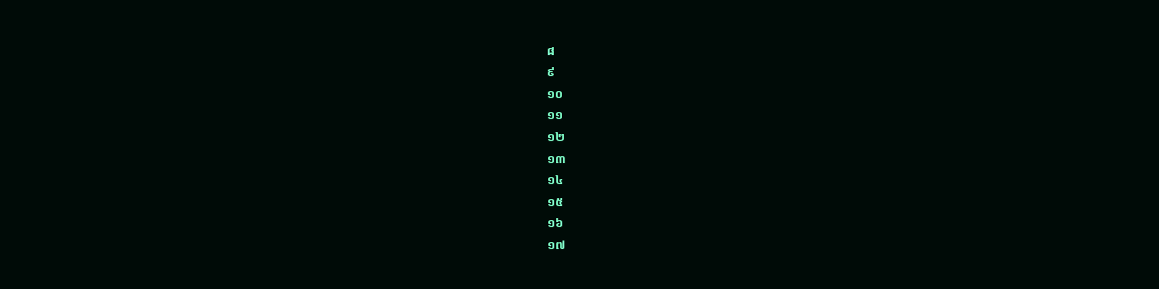៨
៩
១០
១១
១២
១៣
១៤
១៥
១៦
១៧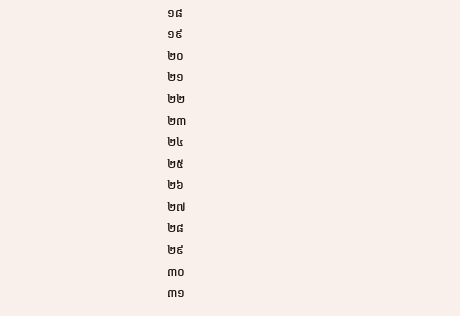១៨
១៩
២០
២១
២២
២៣
២៤
២៥
២៦
២៧
២៨
២៩
៣០
៣១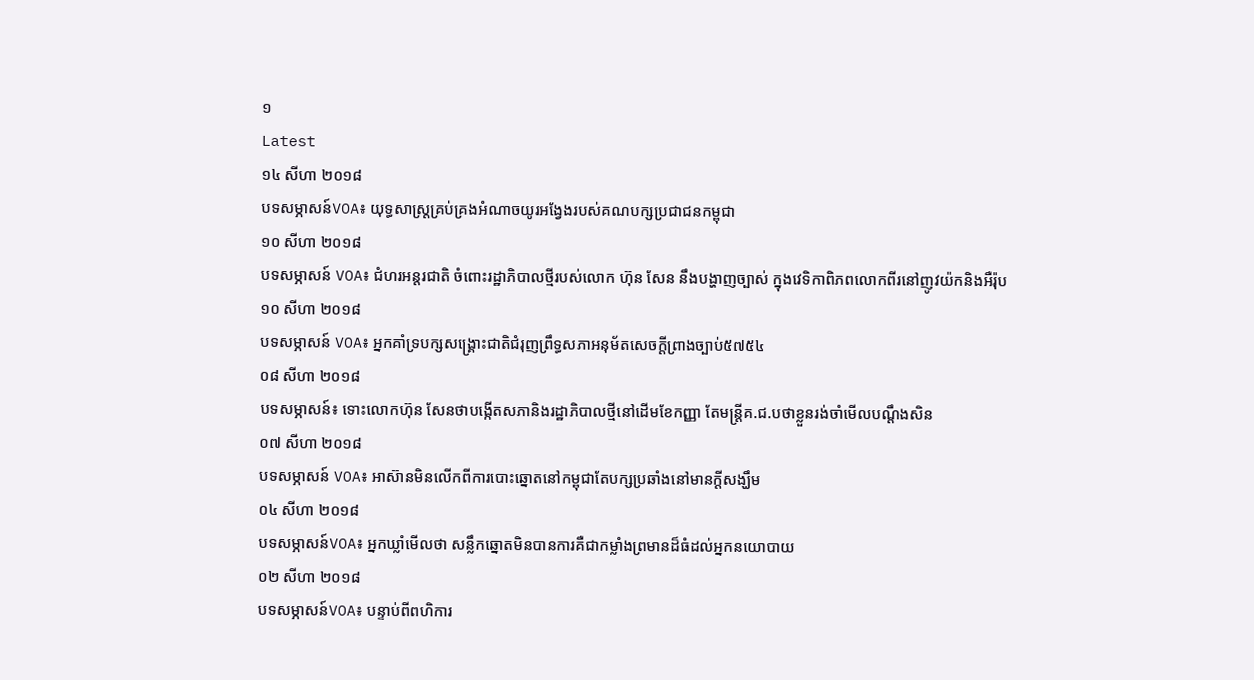១
Latest
១៤ សីហា ២០១៨
បទសម្ភាសន៍VOA៖ យុទ្ធសាស្រ្តគ្រប់គ្រងអំណាចយូរអង្វែងរបស់គណបក្សប្រជាជនកម្ពុជា
១០ សីហា ២០១៨
បទសម្ភាសន៍ VOA៖ ជំហរអន្តរជាតិ ចំពោះរដ្ឋាភិបាលថ្មីរបស់លោក ហ៊ុន សែន នឹងបង្ហាញច្បាស់ ក្នុងវេទិកាពិភពលោកពីរនៅញូវយ៉កនិងអឺរ៉ុប
១០ សីហា ២០១៨
បទសម្ភាសន៍ VOA៖ អ្នកគាំទ្របក្សសង្គ្រោះជាតិជំរុញព្រឹទ្ធសភាអនុម័តសេចក្តីព្រាងច្បាប់៥៧៥៤
០៨ សីហា ២០១៨
បទសម្ភាសន៍៖ ទោះលោកហ៊ុន សែនថាបង្កើតសភានិងរដ្ឋាភិបាលថ្មីនៅដើមខែកញ្ញា តែមន្ត្រីគ.ជ.បថាខ្លួនរង់ចាំមើលបណ្តឹងសិន
០៧ សីហា ២០១៨
បទសម្ភាសន៍ VOA៖ អាស៊ានមិនលើកពីការបោះឆ្នោតនៅកម្ពុជាតែបក្សប្រឆាំងនៅមានក្តីសង្ឃឹម
០៤ សីហា ២០១៨
បទសម្ភាសន៍VOA៖ អ្នកឃ្លាំមើលថា សន្លឹកឆ្នោតមិនបានការគឺជាកម្លាំងព្រមានដ៏ធំដល់អ្នកនយោបាយ
០២ សីហា ២០១៨
បទសម្ភាសន៍VOA៖ បន្ទាប់ពីពហិការ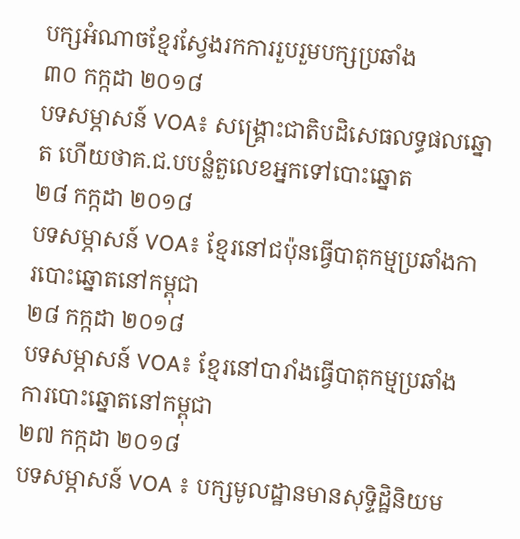បក្សអំណាចខ្មែរស្វែងរកការរួបរួមបក្សប្រឆាំង
៣០ កក្កដា ២០១៨
បទសម្ភាសន៍ VOA៖ សង្គ្រោះជាតិបដិសេធលទ្ធផលឆ្នោត ហើយថាគ.ជ.បបន្លំតួលេខអ្នកទៅបោះឆ្នោត
២៨ កក្កដា ២០១៨
បទសម្ភាសន៍ VOA៖ ខ្មែរនៅជប៉ុនធ្វើបាតុកម្មប្រឆាំងការបោះឆ្នោតនៅកម្ពុជា
២៨ កក្កដា ២០១៨
បទសម្ភាសន៍ VOA៖ ខ្មែរនៅបារាំងធ្វើបាតុកម្មប្រឆាំងការបោះឆ្នោតនៅកម្ពុជា
២៧ កក្កដា ២០១៨
បទសម្ភាសន៍ VOA ៖ បក្សមូលដ្ឋានមានសុទ្ទិដ្ឋិនិយម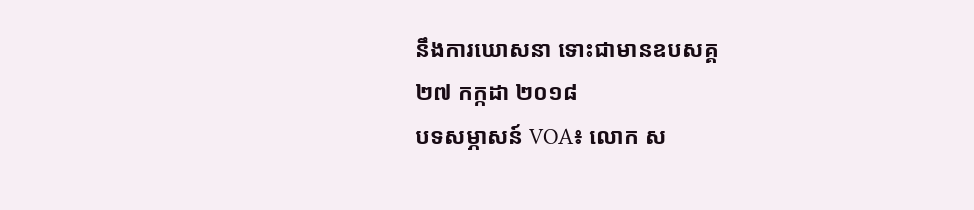នឹងការឃោសនា ទោះជាមានឧបសគ្គ
២៧ កក្កដា ២០១៨
បទសម្ភាសន៍ VOA៖ លោក ស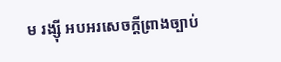ម រង្ស៊ី អបអរសេចក្តីព្រាងច្បាប់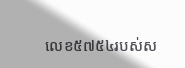លេខ៥៧៥៤របស់ស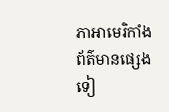ភាអាមេរិកាំង
ព័ត៌មានផ្សេងទៀ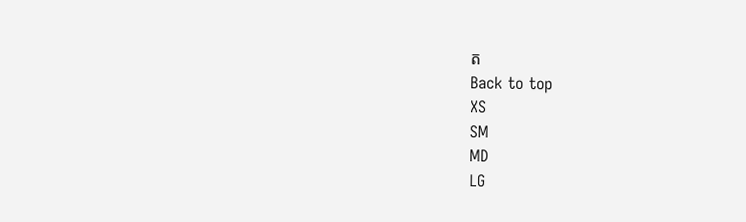ត
Back to top
XS
SM
MD
LG